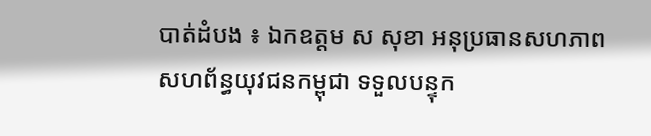បាត់ដំបង ៖ ឯកឧត្តម ស សុខា អនុប្រធានសហភាពសហព័ន្ធយុវជនកម្ពុជា ទទួលបន្ទុក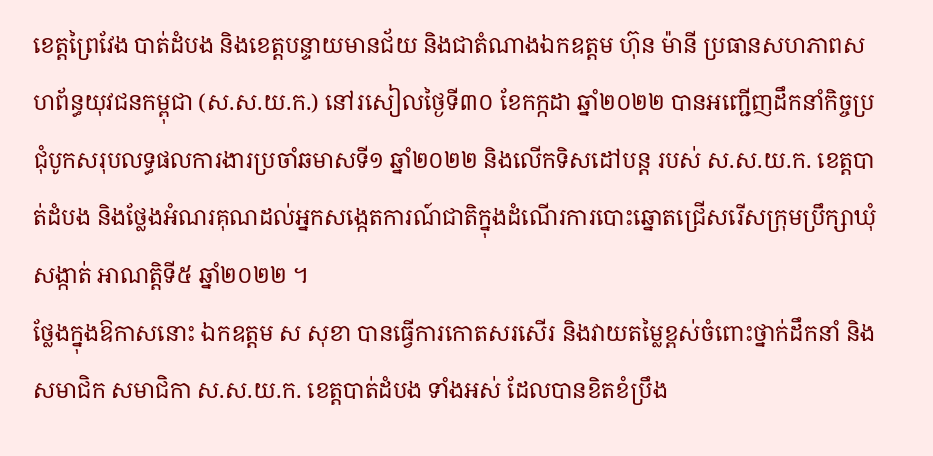ខេត្តព្រៃវែង បាត់ដំបង និងខេត្តបន្ទាយមានជ័យ និងជាតំណាងឯកឧត្តម ហ៊ុន ម៉ានី ប្រធានសហភាពសហព័ន្ធយុវជនកម្ពុជា (ស.ស.យ.ក.) នៅរសៀលថ្ងៃទី៣០ ខែកក្កដា ឆ្នាំ២០២២ បានអញ្ជើញដឹកនាំកិច្ចប្រជុំបូកសរុបលទ្ធផលការងារប្រចាំឆមាសទី១ ឆ្នាំ២០២២ និងលើកទិសដៅបន្ត របស់ ស.ស.យ.ក. ខេត្តបាត់ដំបង និងថ្លែងអំណរគុណដល់អ្នកសង្កេតការណ៍ជាតិក្នុងដំណើរការបោះឆ្នោតជ្រើសរើសក្រុមប្រឹក្សាឃុំ សង្កាត់ អាណត្តិទី៥ ឆ្នាំ២០២២ ។
ថ្លែងក្នុងឱកាសនោះ ឯកឧត្តម ស សុខា បានធ្វើការកោតសរសើរ និងវាយតម្លៃខ្ពស់ចំពោះថ្នាក់ដឹកនាំ និងសមាជិក សមាជិកា ស.ស.យ.ក. ខេត្តបាត់ដំបង ទាំងអស់ ដែលបានខិតខំប្រឹង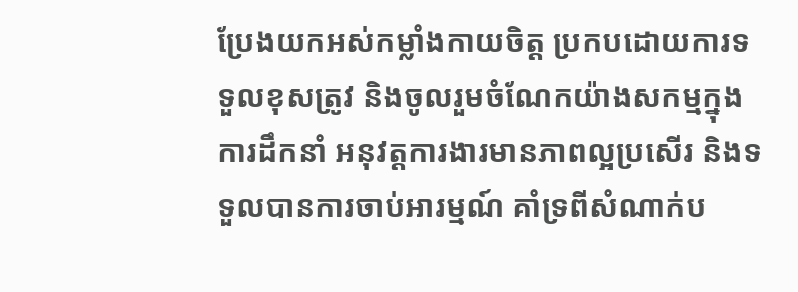ប្រែងយកអស់កម្លាំងកាយចិត្ត ប្រកបដោយការទទួលខុសត្រូវ និងចូលរួមចំណែកយ៉ាងសកម្មក្នុងការដឹកនាំ អនុវត្តការងារមានភាពល្អប្រសើរ និងទទួលបានការចាប់អារម្មណ៍ គាំទ្រពីសំណាក់ប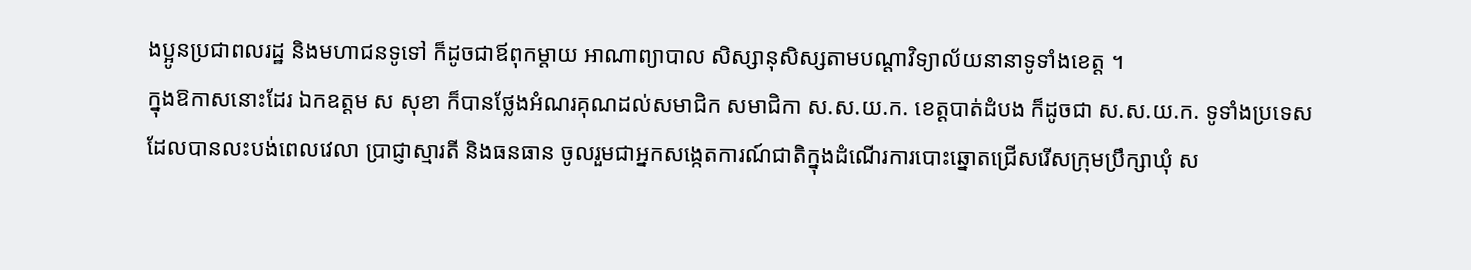ងប្អូនប្រជាពលរដ្ឋ និងមហាជនទូទៅ ក៏ដូចជាឪពុកម្តាយ អាណាព្យាបាល សិស្សានុសិស្សតាមបណ្ដាវិទ្យាល័យនានាទូទាំងខេត្ត ។
ក្នុងឱកាសនោះដែរ ឯកឧត្តម ស សុខា ក៏បានថ្លែងអំណរគុណដល់សមាជិក សមាជិកា ស.ស.យ.ក. ខេត្តបាត់ដំបង ក៏ដូចជា ស.ស.យ.ក. ទូទាំងប្រទេស ដែលបានលះបង់ពេលវេលា ប្រាជ្ញាស្មារតី និងធនធាន ចូលរួមជាអ្នកសង្កេតការណ៍ជាតិក្នុងដំណើរការបោះឆ្នោតជ្រើសរើសក្រុមប្រឹក្សាឃុំ ស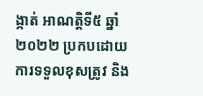ង្កាត់ អាណត្តិទី៥ ឆ្នាំ២០២២ ប្រកបដោយការទទួលខុសត្រូវ និង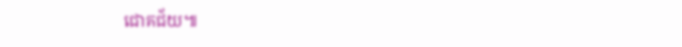ជោគជ័យ៕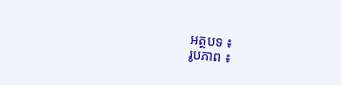អត្ថបទ ៖
រូបភាព ៖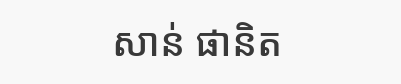សាន់ ផានិត